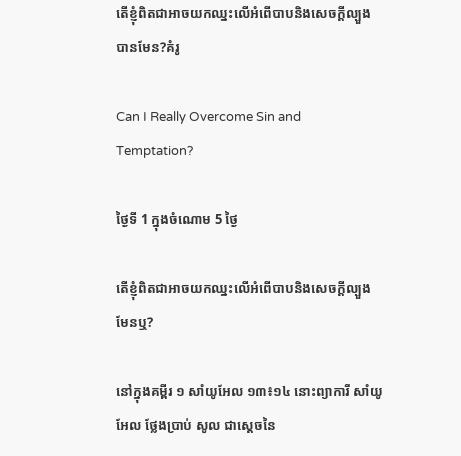តើខ្ញុំពិតជាអាចយកឈ្នះលើអំពើបាបនិងសេចក្ដីល្បួងបានមែន?គំរូ

Can I Really Overcome Sin and Temptation?

ថ្ងៃទី 1 ក្នុងចំណោម 5 ថ្ងៃ

តើខ្ញុំពិតជាអាចយកឈ្នះលើអំពើបាបនិងសេចក្ដីល្បួង មែនឬ?

នៅក្នុងគម្ពីរ ១ សាំយូអែល ១៣៖១៤ នោះព្យាការី សាំយូអែល ថ្លែងប្រាប់ សូល ជាស្ដេចនៃ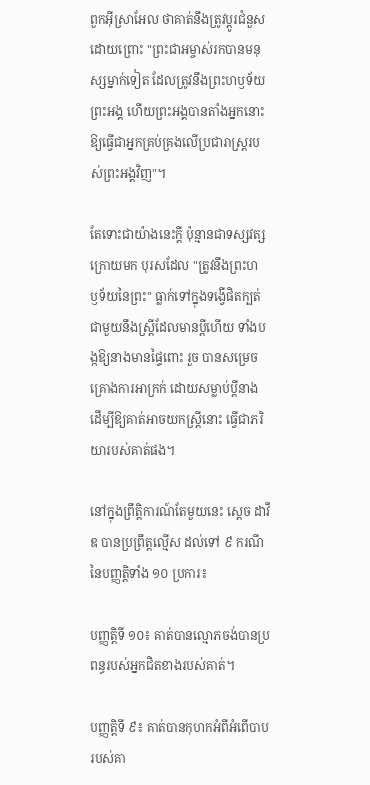ពួកអ៊ីស្រាអែល ថាគាត់នឹងត្រូវប្ដូរជំនួស ដោយព្រោះ "ព្រះជាអម្ចាស់រកបានមនុស្សម្នាក់ទៀត ដែលត្រូវនឹងព្រះហឫ‌ទ័យព្រះអង្គ ហើយព្រះអង្គបានតាំងអ្នកនោះ ឱ្យធ្វើជាអ្នកគ្រប់គ្រងលើប្រជារាស្រ្តរបស់ព្រះអង្គវិញ"។

តែទោះជាយ៉ាងនេះក្ដី ប៉ុន្មានជាទស្សវត្សក្រោយមក បុរសដែល "ត្រូវនឹងព្រះហឫ‌ទ័យនៃព្រះ" ធ្លាក់ទៅក្នុងទង្វើផិតក្បត់ជាមួយនឹងស្រ្តីដែលមានប្ដីហើយ ទាំងបង្កឱ្យនាងមានផ្ទៃពោះ រួច បានសម្រេចគ្រោងការអាក្រក់ ដោយសម្លាប់ប្ដីនាង ដើម្បីឱ្យគាត់អាចយកស្រ្តីនោះ ធ្វើជាភរិយារបស់គាត់ផង។

នៅក្នុងព្រឹត្តិការណ៍តែមួយនេះ ស្ដេច ដាវីឌ បានប្រព្រឹត្តល្មើស ដល់ទៅ ៩ ករណី នៃបញ្ញត្តិទាំង ១០ ប្រការ៖

បញ្ញត្តិទី ១០៖ គាត់បានល្មោភចង់បានប្រពន្ធរបស់អ្នកជិតខាងរបស់គាត់។

បញ្ញត្តិទី ៩៖ គាត់បានកុហកអំពីអំពើបាបរបស់គា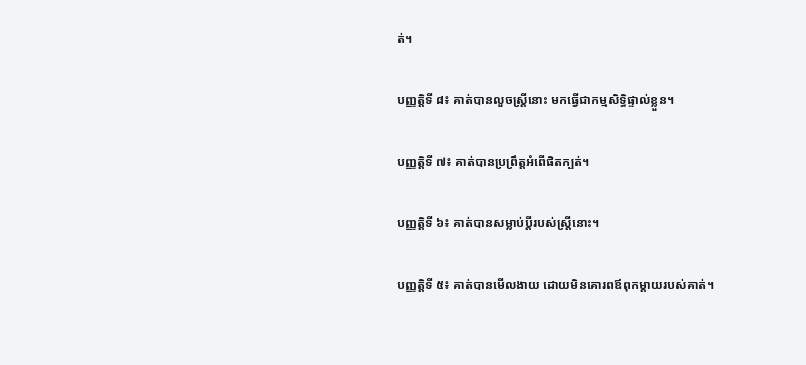ត់។

បញ្ញត្តិទី ៨៖ គាត់បានលួចស្រ្តីនោះ មកធ្វើជាកម្មសិទ្ធិផ្ទាល់ខ្លួន។

បញ្ញត្តិទី ៧៖ គាត់បានប្រព្រឹត្តអំពើផិតក្បត់។

បញ្ញត្តិទី ៦៖ គាត់បានសម្លាប់ប្ដីរបស់ស្រ្តីនោះ។

បញ្ញត្តិទី ៥៖ គាត់បានមើលងាយ ដោយមិនគោរពឪពុកម្ដាយរបស់គាត់។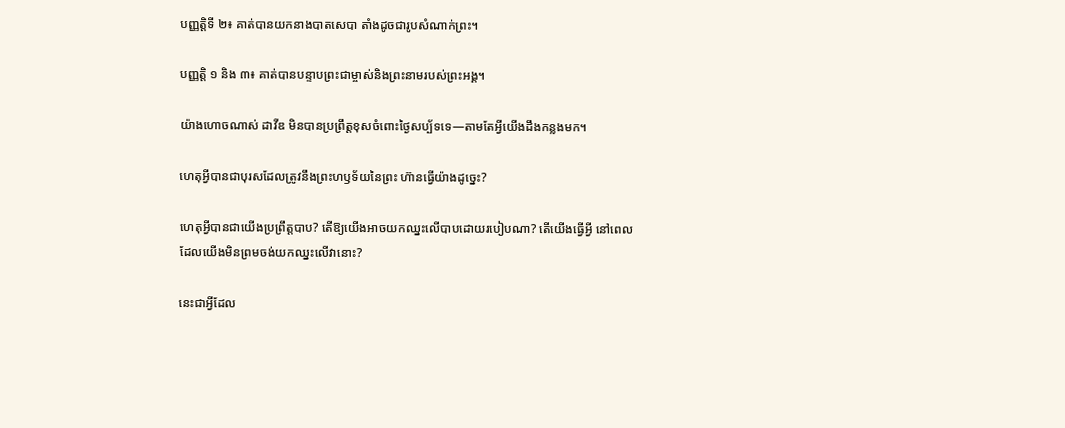បញ្ញត្តិទី ២៖ គាត់បានយកនាងបាតសេបា តាំងដូចជារូបសំណាក់ព្រះ។

បញ្ញត្តិ ១ និង ៣៖ គាត់បានបន្ទាបព្រះជាម្ចាស់និងព្រះនាមរបស់ព្រះអង្គ។

យ៉ាងហោចណាស់ ដាវីឌ មិនបានប្រព្រឹត្តខុសចំពោះថ្ងៃសប្ប័ទទេ—តាមតែអ្វីយើងដឹងកន្លងមក។

ហេតុអ្វីបានជាបុរសដែលត្រូវនឹងព្រះហឫ‌ទ័យនៃព្រះ ហ៊ានធ្វើយ៉ាងដូច្នេះ?

ហេតុអ្វីបានជាយើងប្រព្រឹត្តបាប? តើឱ្យយើងអាចយកឈ្នះលើបាបដោយរបៀបណា? តើយើងធ្វើអ្វី នៅពេលដែលយើងមិនព្រមចង់យកឈ្នះលើវានោះ?

នេះជាអ្វីដែល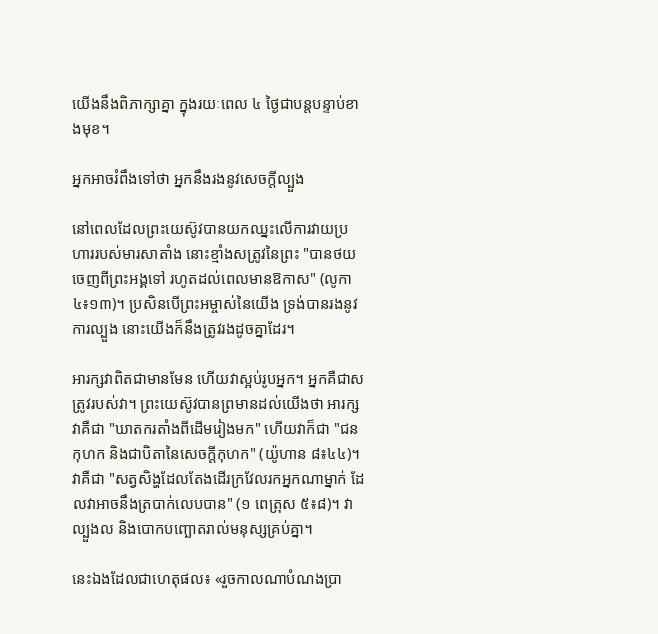យើងនឹងពិភាក្សាគ្នា ក្នុងរយៈពេល ៤ ថ្ងៃជាបន្តបន្ទាប់ខាងមុខ។

អ្នកអាចរំពឹងទៅថា អ្នកនឹងរងនូវសេចក្ដីល្បួង

នៅពេលដែលព្រះយេស៊ូវបានយកឈ្នះលើការវាយប្រហាររបស់មារសាតាំង នោះខ្មាំងសត្រូវនៃព្រះ "បានថយចេញពីព្រះអង្គទៅ រហូតដល់ពេលមានឱកាស" (លូកា ៤៖១៣)។ ប្រសិនបើព្រះអម្ចាស់នៃយើង ទ្រង់បានរងនូវការល្បួង នោះយើងក៏នឹងត្រូវរងដូចគ្នាដែរ។

អារក្សវាពិតជាមានមែន ហើយវាស្អប់រូបអ្នក។ អ្នកគឺជាសត្រូវរបស់វា។ ព្រះយេស៊ូវបានព្រមានដល់យើងថា អារក្សវាគឺជា "ឃាតករតាំងពីដើមរៀងមក" ហើយវាក៏ជា "ជនកុហក និងជាបិតានៃសេចក្ដីកុហក" (យ៉ូហាន ៨៖៤៤)។ វាគឺជា "សត្វសិង្ហដែលតែងដើរក្រវែលរកអ្នកណាម្នាក់ ដែលវាអាចនឹងត្របាក់លេបបាន" (១ ពេត្រុស ៥៖៨)។ វាល្បួងល និងបោកបញ្ឆោតរាល់មនុស្សគ្រប់គ្នា។

នេះឯងដែលជាហេតុផល៖ «រួចកាលណាបំណងប្រា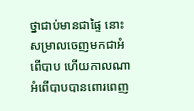ថ្នាជាប់មានជាផ្ទៃ នោះសម្រាលចេញមកជាអំពើបាប ហើយកាលណាអំពើបាបបានពោរ‌ពេញ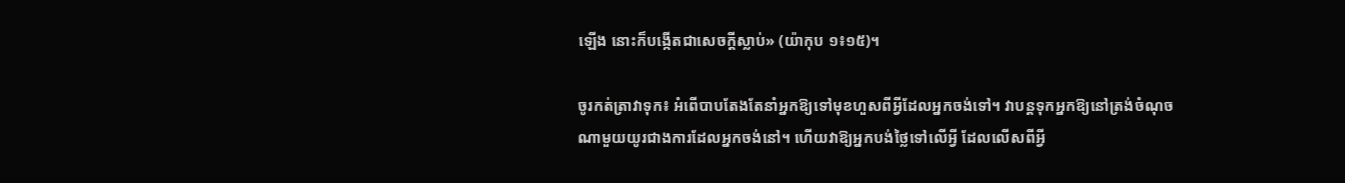ឡើង នោះក៏បង្កើតជាសេចក្តីស្លាប់» (យ៉ាកុប ១៖១៥)។

ចូរកត់ត្រាវាទុក៖ អំពើបាបតែងតែនាំអ្នកឱ្យទៅមុខហួសពីអ្វីដែលអ្នកចង់ទៅ។ វាបន្តទុកអ្នកឱ្យនៅត្រង់ចំណុចណាមួយយូរជាងការដែលអ្នកចង់នៅ។ ហើយវាឱ្យអ្នកបង់ថ្លៃទៅលើអ្វី ដែលលើសពីអ្វី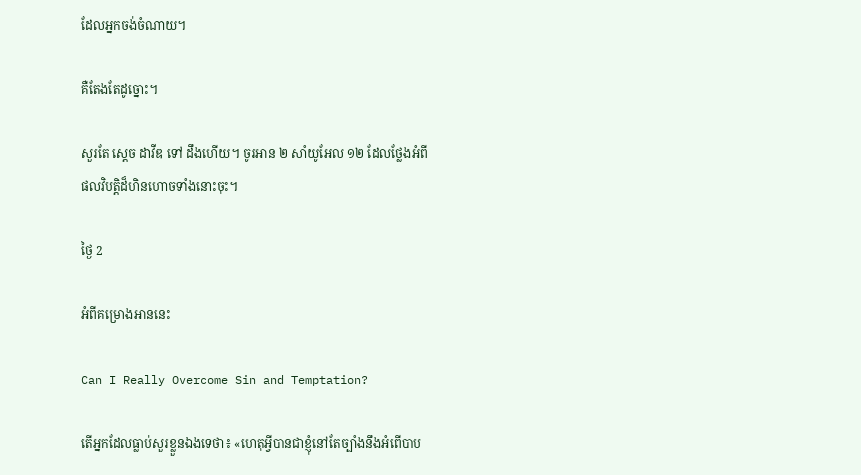ដែលអ្នកចង់ចំណាយ។

គឺតែងតែដូច្នោះ។

សួរតែ ស្ដេច ដាវីឌ ទៅ ដឹងហើយ។ ចូរអាន ២ សាំយូអែល ១២ ដែលថ្លែងអំពីផលវិបត្តិដ៏ហិនហោចទាំងនោះចុះ។

ថ្ងៃ 2

អំពីគម្រោងអាននេះ

Can I Really Overcome Sin and Temptation?

តើអ្នកដែលធ្លាប់សួរខ្លួនឯងទេថា៖ «ហេតុអ្វីបានជាខ្ញុំនៅតែច្បាំងនឹងអំពើបាប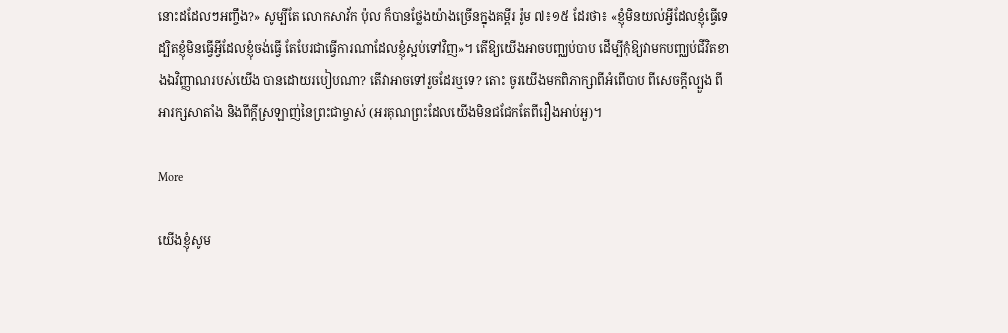នោះដដែលៗអញ្ចឹង?» សូម្បីតែ លោកសាវ័ក ប៉ុល ក៏បានថ្លែងយ៉ាងច្រើនក្នុងគម្ពីរ រ៉ូម ៧៖១៥ ដែរថា៖ «ខ្ញុំមិនយល់អ្វីដែលខ្ញុំធ្វើទេ ដ្បិតខ្ញុំមិនធ្វើអ្វីដែលខ្ញុំចង់ធ្វើ តែបែរជាធ្វើការណាដែលខ្ញុំស្អប់ទៅវិញ»។ តើឱ្យយើងអាចបញ្ឈប់បាប ដើម្បីកុំឱ្យវាមកបញ្ឈប់ជីវិតខាងឯវិញ្ញាណរបស់យើង បានដោយរបៀបណា? តើវាអាចទៅរួចដែរឬទេ? តោះ ចូរយើងមកពិភាក្សាពីអំពើបាប ពីសេចក្ដីល្បួង ពីអារក្សសាតាំង និងពីក្ដីស្រឡាញ់នៃព្រះជាម្ចាស់ (អរគុណព្រះដែលយើងមិនជជែកតែពីរឿងអាប់អួ)។

More

យើងខ្ញុំសូម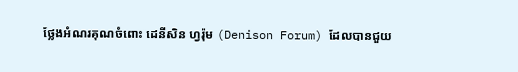ថ្លែងអំណរគុណចំពោះ ដេនីសិន ហ្វរ៉ុម (Denison Forum) ដែលបានជួយ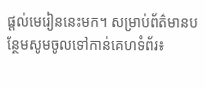ផ្តល់មេរៀននេះមក។ សម្រាប់ព័ត៌មានបន្ថែមសូមចូលទៅកាន់គេហទំព័រ៖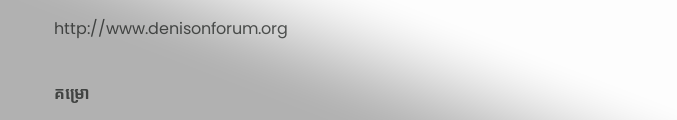http://www.denisonforum.org

គម្រោ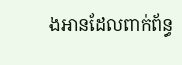ងអានដែលពាក់ព័ន្ធ